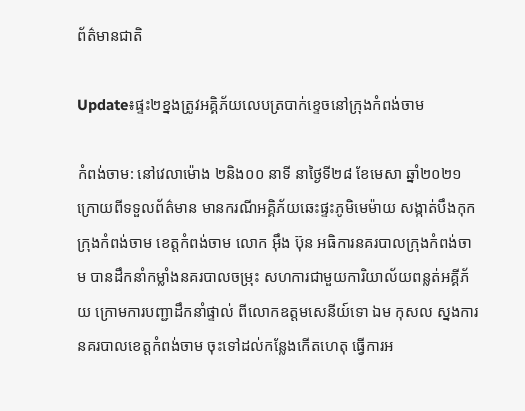ព័ត៌មានជាតិ

Update៖ផ្ទះ២ខ្នងត្រូវអគ្គិភ័យលេបត្របាក់ខ្ទេចនៅក្រុងកំពង់ចាម

កំពង់ចាម: នៅវេលាម៉ោង ២និង០០ នាទី នាថ្ងៃទី២៨ ខែមេសា ឆ្នាំ២០២១ ក្រោយពីទទួលព័ត៌មាន មានករណីអគ្គិភ័យឆេះផ្ទះភូមិមេម៉ាយ សង្កាត់បឹងកុក ក្រុងកំពង់ចាម ខេត្តកំពង់ចាម លោក អ៊ឹង ប៊ុន អធិការនគរបាលក្រុងកំពង់ចាម បានដឹកនាំកម្លាំងនគរបាលចម្រុះ សហការជាមួយការិយាល័យពន្លត់អគ្គីភ័យ ក្រោមការបញ្ជាដឹកនាំផ្ទាល់ ពីលោកឧត្តមសេនីយ៍ទោ ឯម កុសល ស្នងការនគរបាលខេត្តកំពង់ចាម ចុះទៅដល់កន្លែងកើតហេតុ ធ្វើការអ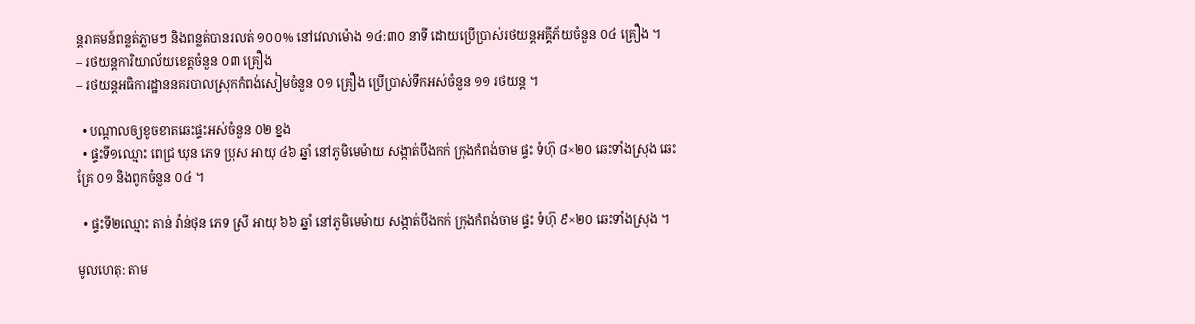ន្តរាគមន៍ពន្លត់ភ្លាមៗ និងពន្លត់បានរលត់ ១០០% នៅវេលាម៉ោង ១៤:៣០ នាទី ដោយប្រើប្រាស់រថយន្តអគ្គីភ័យចំនួន ០៤ គ្រឿង ។
– រថយន្តការិយាល័យខេត្តចំនួន ០៣ គ្រឿង
– រថយន្តអធិការដ្ឋាននគរបាលស្រុកកំពង់សៀមចំនួន ០១ គ្រឿង ប្រើប្រាស់ទឹកអស់ចំនួន ១១ រថយន្ត ។

  • បណ្តាលឲ្យខូចខាតឆេះផ្ទះអស់ចំនួន ០២ ខ្នង
  • ផ្ទះទី១ឈ្មោះ ពេជ្រ ឃុន ភេទ ប្រុស អាយុ ៤៦ ឆ្នាំ នៅភូមិមេម៉ាយ សង្កាត់បឹងកក់ ក្រុងកំពង់ចាម ផ្ទះ ទំហ៊ុ ៨×២០ ឆេះទាំងស្រុង ឆេះគ្រែ ០១ និងពូកចំនួន ០៤ ។

  • ផ្ទះទី២ឈ្មោះ តាន់ វ៉ាន់ថុន ភេទ ស្រី អាយុ ៦៦ ឆ្នាំ នៅភូមិមេម៉ាយ សង្កាត់បឹងកក់ ក្រុងកំពង់ចាម ផ្ទះ ទំហ៊ុ ៩×២០ ឆេះទាំងស្រុង ។

មូលហេតុ: តាម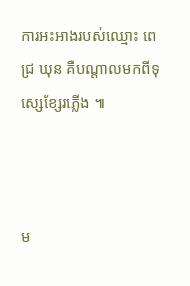ការអះអាងរបស់ឈ្មោះ ពេជ្រ ឃុន គឺបណ្ដាលមកពីទុស្សេខ្សែរភ្លើង ៕



ម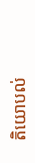តិយោបល់